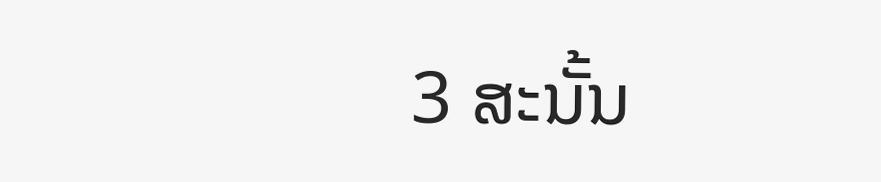3 ສະນັ້ນ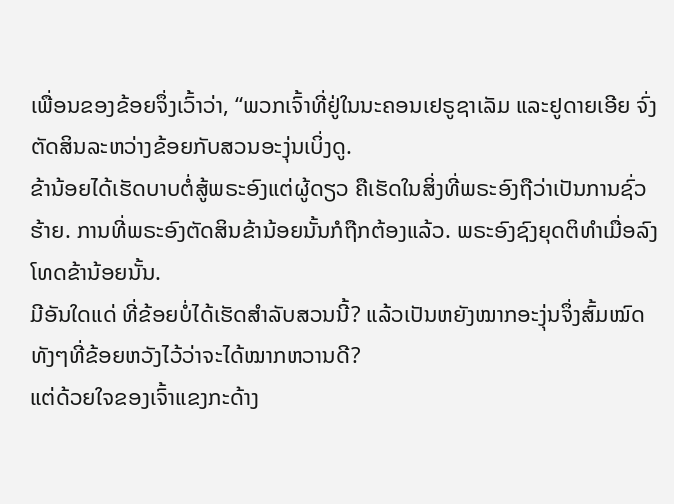ເພື່ອນຂອງຂ້ອຍຈຶ່ງເວົ້າວ່າ, “ພວກເຈົ້າທີ່ຢູ່ໃນນະຄອນເຢຣູຊາເລັມ ແລະຢູດາຍເອີຍ ຈົ່ງຕັດສິນລະຫວ່າງຂ້ອຍກັບສວນອະງຸ່ນເບິ່ງດູ.
ຂ້ານ້ອຍໄດ້ເຮັດບາບຕໍ່ສູ້ພຣະອົງແຕ່ຜູ້ດຽວ ຄືເຮັດໃນສິ່ງທີ່ພຣະອົງຖືວ່າເປັນການຊົ່ວຮ້າຍ. ການທີ່ພຣະອົງຕັດສິນຂ້ານ້ອຍນັ້ນກໍຖືກຕ້ອງແລ້ວ. ພຣະອົງຊົງຍຸດຕິທຳເມື່ອລົງໂທດຂ້ານ້ອຍນັ້ນ.
ມີອັນໃດແດ່ ທີ່ຂ້ອຍບໍ່ໄດ້ເຮັດສຳລັບສວນນີ້? ແລ້ວເປັນຫຍັງໝາກອະງຸ່ນຈຶ່ງສົ້ມໝົດ ທັງໆທີ່ຂ້ອຍຫວັງໄວ້ວ່າຈະໄດ້ໝາກຫວານດີ?
ແຕ່ດ້ວຍໃຈຂອງເຈົ້າແຂງກະດ້າງ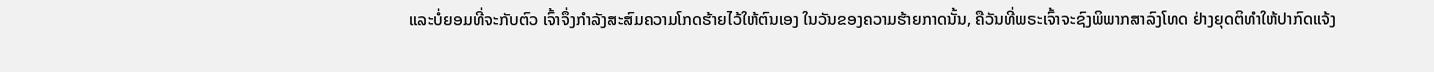ແລະບໍ່ຍອມທີ່ຈະກັບຕົວ ເຈົ້າຈຶ່ງກຳລັງສະສົມຄວາມໂກດຮ້າຍໄວ້ໃຫ້ຕົນເອງ ໃນວັນຂອງຄວາມຮ້າຍກາດນັ້ນ, ຄືວັນທີ່ພຣະເຈົ້າຈະຊົງພິພາກສາລົງໂທດ ຢ່າງຍຸດຕິທຳໃຫ້ປາກົດແຈ້ງ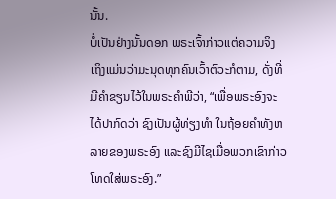ນັ້ນ.
ບໍ່ເປັນຢ່າງນັ້ນດອກ ພຣະເຈົ້າກ່າວແຕ່ຄວາມຈິງ ເຖິງແມ່ນວ່າມະນຸດທຸກຄົນເວົ້າຕົວະກໍຕາມ, ດັ່ງທີ່ມີຄຳຂຽນໄວ້ໃນພຣະຄຳພີວ່າ, “ເພື່ອພຣະອົງຈະໄດ້ປາກົດວ່າ ຊົງເປັນຜູ້ທ່ຽງທຳ ໃນຖ້ອຍຄຳທັງຫລາຍຂອງພຣະອົງ ແລະຊົງມີໄຊເມື່ອພວກເຂົາກ່າວໂທດໃສ່ພຣະອົງ.”